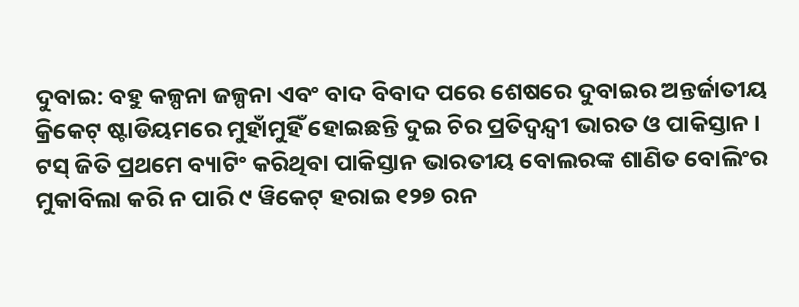ଦୁବାଇ: ବହୁ କଳ୍ପନା ଜଳ୍ପନା ଏବଂ ବାଦ ବିବାଦ ପରେ ଶେଷରେ ଦୁବାଇର ଅନ୍ତର୍ଜାତୀୟ କ୍ରିକେଟ୍ ଷ୍ଟାଡିୟମରେ ମୁହାଁମୁହିଁ ହୋଇଛନ୍ତି ଦୁଇ ଚିର ପ୍ରତିଦ୍ୱନ୍ଦ୍ୱୀ ଭାରତ ଓ ପାକିସ୍ତାନ । ଟସ୍ ଜିତି ପ୍ରଥମେ ବ୍ୟାଟିଂ କରିଥିବା ପାକିସ୍ତାନ ଭାରତୀୟ ବୋଲରଙ୍କ ଶାଣିତ ବୋଲିଂର ମୁକାବିଲା କରି ନ ପାରି ୯ ୱିକେଟ୍ ହରାଇ ୧୨୭ ରନ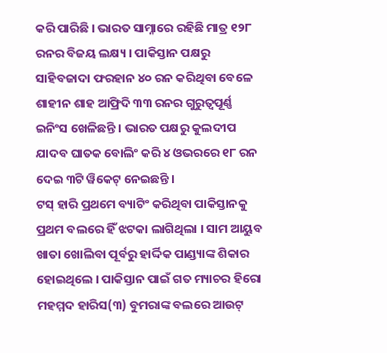କରି ପାରିଛି । ଭାରତ ସାମ୍ନାରେ ରହିଛି ମାତ୍ର ୧୨୮ ରନର ବିଜୟ ଲକ୍ଷ୍ୟ । ପାକିସ୍ତାନ ପକ୍ଷରୁ ସାହିବଜାଦା ଫରହାନ ୪୦ ରନ କରିଥିବା ବେଳେ ଶାହୀନ ଶାହ ଆଫ୍ରିଦି ୩୩ ରନର ଗୁରୁତ୍ୱପୂର୍ଣ୍ଣ ଇନିଂସ ଖେଳିଛନ୍ତି । ଭାରତ ପକ୍ଷରୁ କୁଲଦୀପ ଯାଦବ ଘାତକ ବୋଲିଂ କରି ୪ ଓଭରରେ ୧୮ ରନ ଦେଇ ୩ଟି ୱିକେଟ୍ ନେଇଛନ୍ତି ।
ଟସ୍ ହାରି ପ୍ରଥମେ ବ୍ୟାଟିଂ କରିଥିବା ପାକିସ୍ତାନକୁ ପ୍ରଥମ ବଲରେ ହିଁ ଝଟକା ଲାଗିଥିଲା । ସାମ ଆୟୁବ ଖାତା ଖୋଲିବା ପୂର୍ବରୁ ହାର୍ଦ୍ଦିକ ପାଣ୍ଡ୍ୟାଙ୍କ ଶିକାର ହୋଇଥିଲେ । ପାକିସ୍ତାନ ପାଇଁ ଗତ ମ୍ୟାଚର ହିରୋ ମହମ୍ମଦ ହାରିସ(୩) ବୁମରାଙ୍କ ବଲରେ ଆଉଟ୍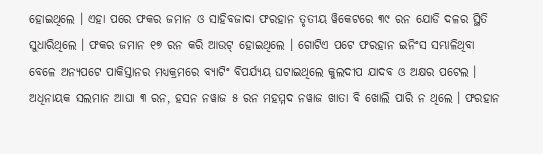ହୋଇଥିଲେ । ଏହା ପରେ ଫକର ଜମାନ ଓ ସାହିବଜାଦା ଫରହାନ ତୃତୀୟ ୱିକେଟରେ ୩୯ ରନ ଯୋଡି ଦଳର ସ୍ଥିତି ସୁଧାରିଥିଲେ । ଫକର ଜମାନ ୧୭ ରନ କରି ଆଉଟ୍ ହୋଇଥିଲେ । ଗୋଟିଏ ପଟେ ଫରହାନ ଇନିଂସ ସମ୍ଭାଳିଥିବା ବେଳେ ଅନ୍ୟପଟେ ପାକିସ୍ତାନର ମଧ୍ୟକ୍ରମରେ ବ୍ୟାଟିଂ ବିପର୍ଯ୍ୟୟ ଘଟାଇଥିଲେ କୁଲଦୀପ ଯାଦବ ଓ ଅକ୍ଷର ପଟେଲ ।
ଅଧିନାୟକ ସଲମାନ ଆଘା ୩ ରନ, ହସନ ନୱାଜ ୫ ରନ ମହମ୍ମଦ ନୱାଜ ଖାତା ବି ଖୋଲି ପାରି ନ ଥିଲେ । ଫରହାନ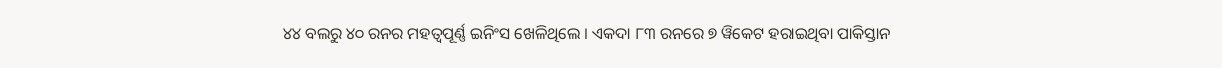୪୪ ବଲରୁ ୪୦ ରନର ମହତ୍ୱପୂର୍ଣ୍ଣ ଇନିଂସ ଖେଳିଥିଲେ । ଏକଦା ୮୩ ରନରେ ୭ ୱିକେଟ ହରାଇଥିବା ପାକିସ୍ତାନ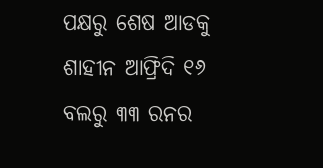ପକ୍ଷରୁ ଶେଷ ଆଡକୁ ଶାହୀନ ଆଫ୍ରିଦି ୧୬ ବଲରୁ ୩୩ ରନର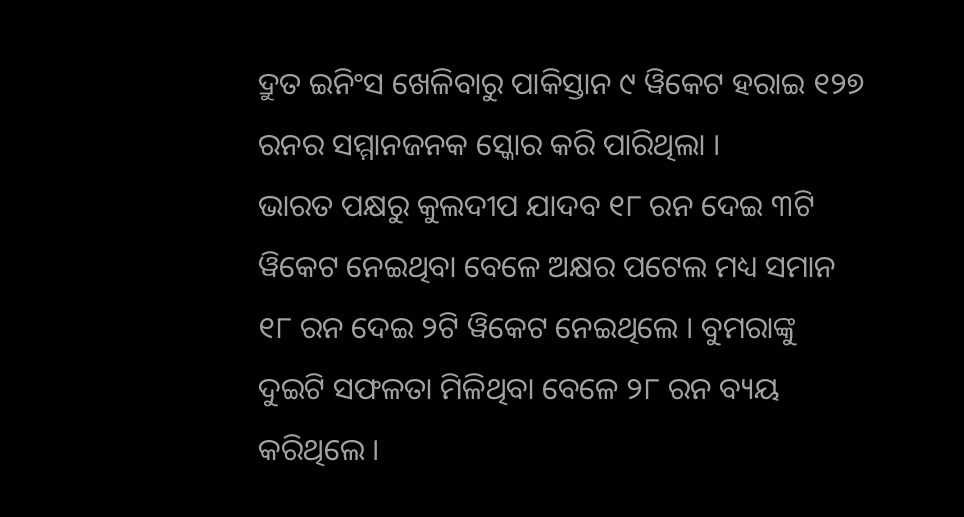ଦ୍ରୁତ ଇନିଂସ ଖେଳିବାରୁ ପାକିସ୍ତାନ ୯ ୱିକେଟ ହରାଇ ୧୨୭ ରନର ସମ୍ମାନଜନକ ସ୍କୋର କରି ପାରିଥିଲା ।
ଭାରତ ପକ୍ଷରୁ କୁଲଦୀପ ଯାଦବ ୧୮ ରନ ଦେଇ ୩ଟି ୱିକେଟ ନେଇଥିବା ବେଳେ ଅକ୍ଷର ପଟେଲ ମଧ୍ୟ ସମାନ ୧୮ ରନ ଦେଇ ୨ଟି ୱିକେଟ ନେଇଥିଲେ । ବୁମରାଙ୍କୁ ଦୁଇଟି ସଫଳତା ମିଳିଥିବା ବେଳେ ୨୮ ରନ ବ୍ୟୟ କରିଥିଲେ ।